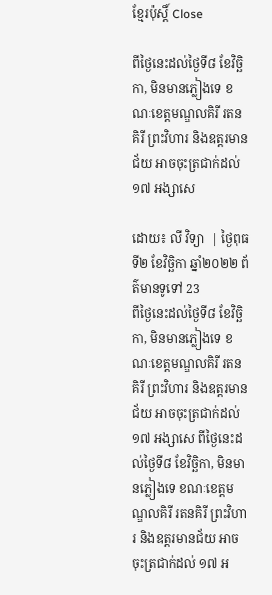ខ្មែរប៉ុស្ដិ៍ Close

ពីថ្ងៃនេះដល់ថ្ងៃទី៨ ខែវិច្ឆិកា, មិនមានភ្លៀងទេ ខណៈខេត្តមណ្ឌលគិរី រតនគិរី ព្រះវិហារ និងឧត្តរមានជ័យ អាចចុះត្រជាក់ដល់ ១៧ អង្សាសេ

ដោយ៖ លី វិទ្យា  | ថ្ងៃពុធ ទី២ ខែវិច្ឆិកា ឆ្នាំ២០២២ ព័ត៌មានទូទៅ 23
ពីថ្ងៃនេះដល់ថ្ងៃទី៨ ខែវិច្ឆិកា, មិនមានភ្លៀងទេ ខណៈខេត្តមណ្ឌលគិរី រតនគិរី ព្រះវិហារ និងឧត្តរមានជ័យ អាចចុះត្រជាក់ដល់ ១៧ អង្សាសេ ពីថ្ងៃនេះដល់ថ្ងៃទី៨ ខែវិច្ឆិកា, មិនមានភ្លៀងទេ ខណៈខេត្តមណ្ឌលគិរី រតនគិរី ព្រះវិហារ និងឧត្តរមានជ័យ អាចចុះត្រជាក់ដល់ ១៧ អ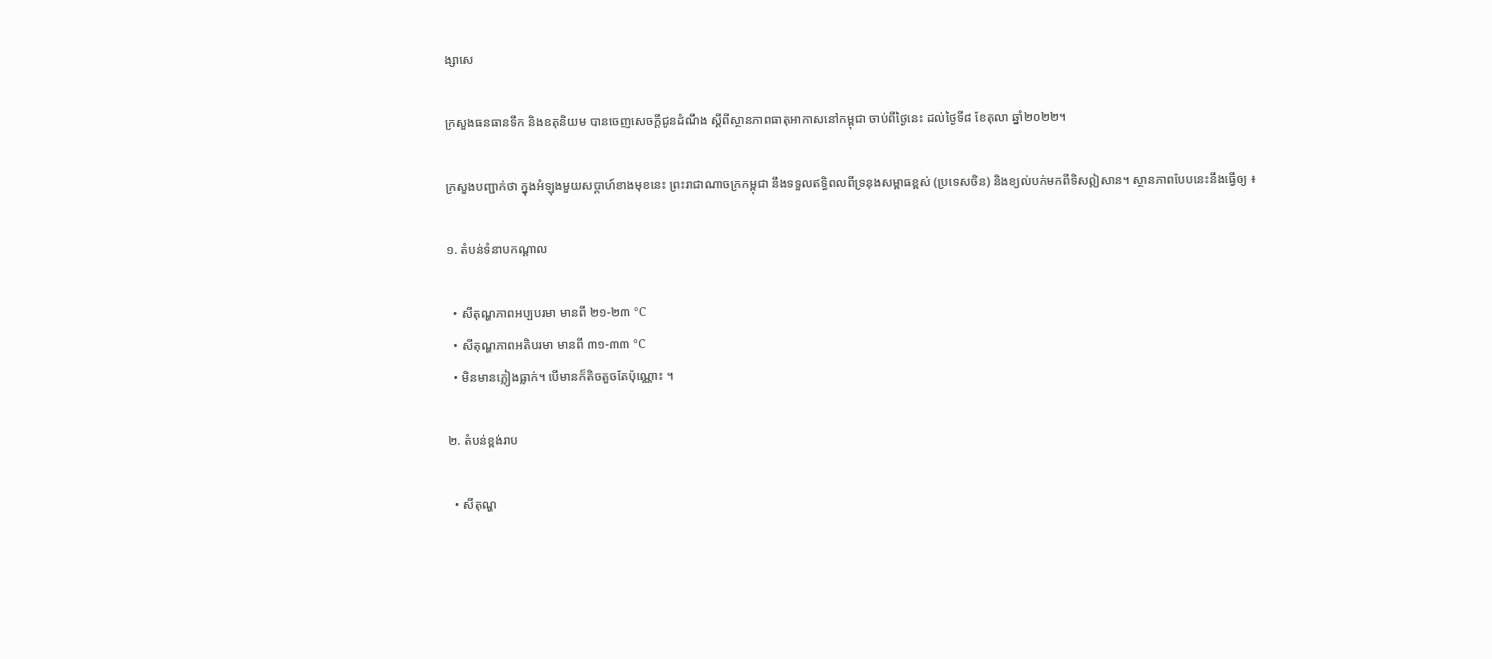ង្សាសេ

ក្រសួងធនធានទឹក និងឧតុនិយម បានចេញសេចក្តីជូនដំណឹង ស្តីពីស្ថានភាពធាតុអាកាសនៅកម្ពុជា ចាប់ពីថ្ងៃនេះ ដល់ថ្ងៃទី៨ ខែតុលា ឆ្នាំ២០២២។

ក្រសួងបញ្ជាក់ថា ក្នុងអំឡុងមួយសប្តាហ៍ខាងមុខនេះ ព្រះរាជាណាចក្រកម្ពុជា នឹងទទួលឥទ្ធិពលពីទ្រនុងសម្ពាធខ្ពស់ (ប្រទេសចិន) និងខ្យល់បក់មកពីទិសឦសាន។ ស្ថានភាពបែបនេះនឹងធ្វើឲ្យ ៖

១. តំបន់ទំនាបកណ្តាល

  • សីតុណ្ហភាពអប្បបរមា មានពី ២១-២៣ °C
  • សីតុណ្ហភាពអតិបរមា មានពី ៣១-៣៣ °C
  • មិនមានភ្លៀងធ្លាក់។ បើមានក៏តិចតួចតែប៉ុណ្ណោះ ។

២. តំបន់ខ្ពង់រាប

  • សីតុណ្ហ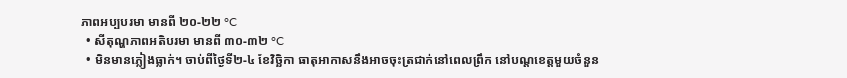ភាពអប្បបរមា មានពី ២០-២២ °C
  • សីតុណ្ហភាពអតិបរមា មានពី ៣០-៣២ °C
  • មិនមានភ្លៀងធ្លាក់។ ចាប់ពីថ្ងៃទី២-៤ ខែវិច្ឆិកា ធាតុអាកាសនឹងអាចចុះត្រជាក់នៅពេលព្រឹក នៅបណ្តខេត្តមួយចំនួន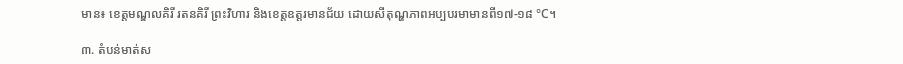មាន៖ ខេត្តមណ្ឌលគិរី រតនគិរី ព្រះវិហារ និងខេត្តឧត្តរមានជ័យ ដោយសីតុណ្ហភាពអប្បបរមាមានពី១៧-១៨ °C។

៣. តំបន់មាត់ស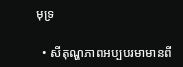មុទ្រ

  • សីតុណ្ហភាពអប្បបរមាមានពី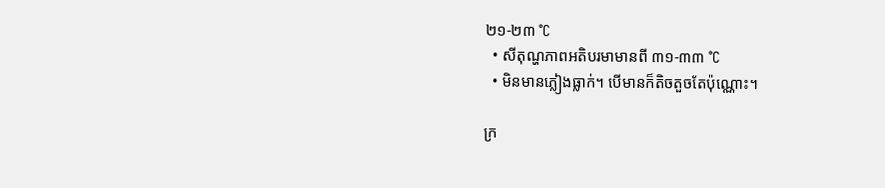២១-២៣ °C
  • សីតុណ្ហភាពអតិបរមាមានពី ៣១-៣៣ °C
  • មិនមានភ្លៀងធ្លាក់។ បើមានក៏តិចតួចតែប៉ុណ្ណោះ។

ក្រ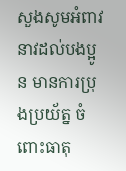សួងសូមអំពាវនាវដល់បងប្អូន មានការប្រុងប្រយ័ត្ន ចំពោះធាតុ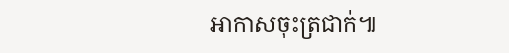អាកាសចុះត្រជាក់៕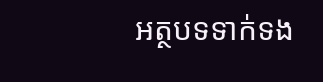អត្ថបទទាក់ទង